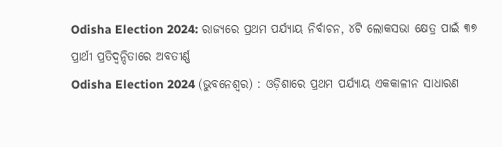Odisha Election 2024: ରାଜ୍ୟରେ ପ୍ରଥମ ପର୍ଯ୍ୟାୟ ନିର୍ବାଚନ, ୪ଟି ଲୋକସଭା କ୍ଷେତ୍ର ପାଇଁ ୩୭ ପ୍ରାର୍ଥୀ ପ୍ରତିଦ୍ୱନ୍ଦିତାରେ ଅବତୀର୍ଣ୍ଣ
Odisha Election 2024 (ଭୁବନେଶ୍ୱର) : ଓଡ଼ିଶାରେ ପ୍ରଥମ ପର୍ଯ୍ୟାୟ ଏକକାଳୀନ ସାଧାରଣ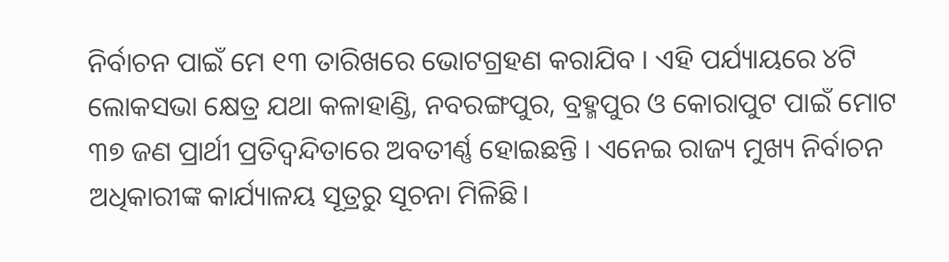ନିର୍ବାଚନ ପାଇଁ ମେ ୧୩ ତାରିଖରେ ଭୋଟଗ୍ରହଣ କରାଯିବ । ଏହି ପର୍ଯ୍ୟାୟରେ ୪ଟି ଲୋକସଭା କ୍ଷେତ୍ର ଯଥା କଳାହାଣ୍ଡି, ନବରଙ୍ଗପୁର, ବ୍ରହ୍ମପୁର ଓ କୋରାପୁଟ ପାଇଁ ମୋଟ ୩୭ ଜଣ ପ୍ରାର୍ଥୀ ପ୍ରତିଦ୍ୱନ୍ଦିତାରେ ଅବତୀର୍ଣ୍ଣ ହୋଇଛନ୍ତି । ଏନେଇ ରାଜ୍ୟ ମୁଖ୍ୟ ନିର୍ବାଚନ ଅଧିକାରୀଙ୍କ କାର୍ଯ୍ୟାଳୟ ସୂତ୍ରରୁ ସୂଚନା ମିଳିଛି।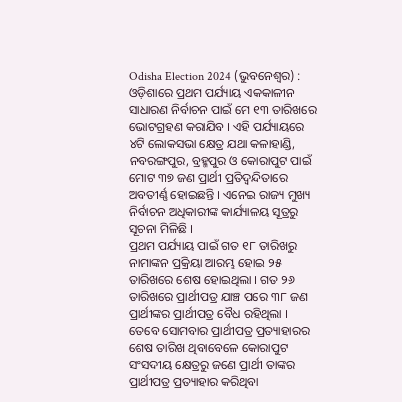Odisha Election 2024 (ଭୁବନେଶ୍ୱର) : ଓଡ଼ିଶାରେ ପ୍ରଥମ ପର୍ଯ୍ୟାୟ ଏକକାଳୀନ ସାଧାରଣ ନିର୍ବାଚନ ପାଇଁ ମେ ୧୩ ତାରିଖରେ ଭୋଟଗ୍ରହଣ କରାଯିବ । ଏହି ପର୍ଯ୍ୟାୟରେ ୪ଟି ଲୋକସଭା କ୍ଷେତ୍ର ଯଥା କଳାହାଣ୍ଡି, ନବରଙ୍ଗପୁର, ବ୍ରହ୍ମପୁର ଓ କୋରାପୁଟ ପାଇଁ ମୋଟ ୩୭ ଜଣ ପ୍ରାର୍ଥୀ ପ୍ରତିଦ୍ୱନ୍ଦିତାରେ ଅବତୀର୍ଣ୍ଣ ହୋଇଛନ୍ତି । ଏନେଇ ରାଜ୍ୟ ମୁଖ୍ୟ ନିର୍ବାଚନ ଅଧିକାରୀଙ୍କ କାର୍ଯ୍ୟାଳୟ ସୂତ୍ରରୁ ସୂଚନା ମିଳିଛି ।
ପ୍ରଥମ ପର୍ଯ୍ୟାୟ ପାଇଁ ଗତ ୧୮ ତାରିଖରୁ ନାମାଙ୍କନ ପ୍ରକ୍ରିୟା ଆରମ୍ଭ ହୋଇ ୨୫ ତାରିଖରେ ଶେଷ ହୋଇଥିଲା । ଗତ ୨୬ ତାରିଖରେ ପ୍ରାର୍ଥୀପତ୍ର ଯାଞ୍ଚ ପରେ ୩୮ ଜଣ ପ୍ରାର୍ଥୀଙ୍କର ପ୍ରାର୍ଥୀପତ୍ର ବୈଧ ରହିଥିଲା । ତେବେ ସୋମବାର ପ୍ରାର୍ଥୀପତ୍ର ପ୍ରତ୍ୟାହାରର ଶେଷ ତାରିଖ ଥିବାବେଳେ କୋରାପୁଟ ସଂସଦୀୟ କ୍ଷେତ୍ରରୁ ଜଣେ ପ୍ରାର୍ଥୀ ତାଙ୍କର ପ୍ରାର୍ଥୀପତ୍ର ପ୍ରତ୍ୟାହାର କରିଥିବା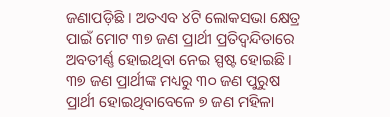ଜଣାପଡ଼ିଛି । ଅତଏବ ୪ଟି ଲୋକସଭା କ୍ଷେତ୍ର ପାଇଁ ମୋଟ ୩୭ ଜଣ ପ୍ରାର୍ଥୀ ପ୍ରତିଦ୍ୱନ୍ଦିତାରେ ଅବତୀର୍ଣ୍ଣ ହୋଇଥିବା ନେଇ ସ୍ପଷ୍ଟ ହୋଇଛି । ୩୭ ଜଣ ପ୍ରାର୍ଥୀଙ୍କ ମଧ୍ୟରୁ ୩୦ ଜଣ ପୁରୁଷ ପ୍ରାର୍ଥୀ ହୋଇଥିବାବେଳେ ୭ ଜଣ ମହିଳା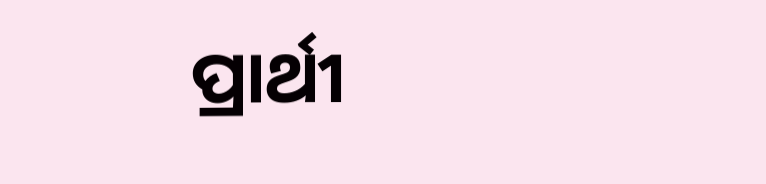ପ୍ରାର୍ଥୀ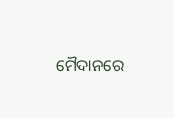ମୈଦାନରେ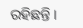ରହିଛନ୍ତି ।